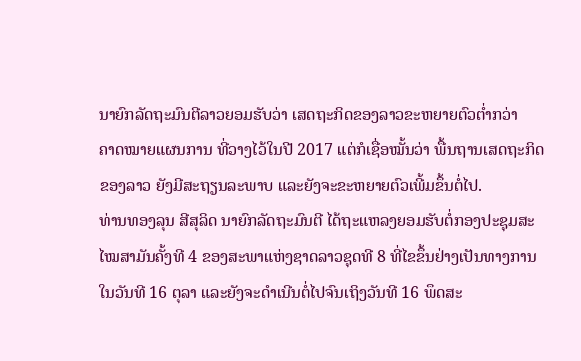ນາຍົກລັດຖະມົນຕີລາວຍອມຮັບວ່າ ເສດຖະກິດຂອງລາວຂະຫຍາຍຕົວຕໍ່າກວ່າ
ຄາດໝາຍແຜນການ ທີ່ວາງໄວ້ໃນປີ 2017 ແຕ່ກໍເຊື່ອໝັ້ນວ່າ ພື້ນຖານເສດຖະກິດ
ຂອງລາວ ຍັງມີສະຖຽນລະພາບ ແລະຍັງຈະຂະຫຍາຍຕົວເພີ້ມຂຶ້ນຕໍ່ໄປ.
ທ່ານທອງລຸນ ສີສຸລິດ ນາຍົກລັດຖະມົນຕີ ໄດ້ຖະແຫລງຍອມຮັບຕໍ່ກອງປະຊຸມສະ
ໄໝສາມັນຄັ້ງທີ 4 ຂອງສະພາແຫ່ງຊາດລາວຊຸດທີ 8 ທີ່ໄຂຂຶ້ນຢ່າງເປັນທາງການ
ໃນວັນທີ 16 ຕຸລາ ແລະຍັງຈະດໍາເນີນຕໍ່ໄປຈົນເຖິງວັນທີ 16 ພຶດສະ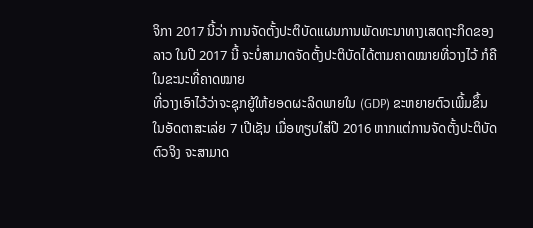ຈິກາ 2017 ນີ້ວ່າ ການຈັດຕັ້ງປະຕິບັດແຜນການພັດທະນາທາງເສດຖະກິດຂອງລາວ ໃນປີ 2017 ນີ້ ຈະບໍ່ສາມາດຈັດຕັ້ງປະຕິບັດໄດ້ຕາມຄາດໝາຍທີ່ວາງໄວ້ ກໍຄື ໃນຂະນະທີ່ຄາດໝາຍ
ທີ່ວາງເອົາໄວ້ວ່າຈະຊຸກຍູ້ໃຫ້ຍອດຜະລິດພາຍໃນ (GDP) ຂະຫຍາຍຕົວເພີ້ມຂຶ້ນ
ໃນອັດຕາສະເລ່ຍ 7 ເປີເຊັນ ເມື່ອທຽບໃສ່ປີ 2016 ຫາກແຕ່ການຈັດຕັ້ງປະຕິບັດ
ຕົວຈິງ ຈະສາມາດ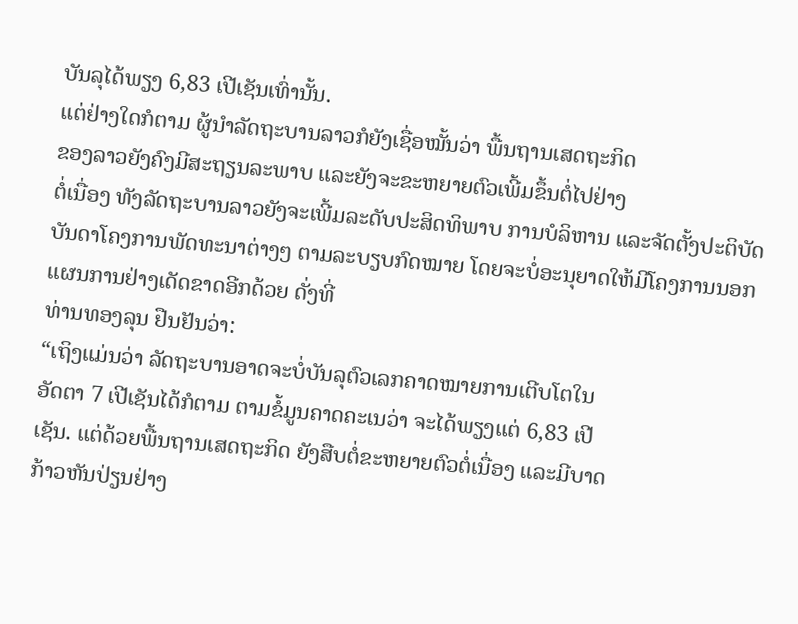ບັນລຸໄດ້ພຽງ 6,83 ເປີເຊັນເທົ່ານັ້ນ.
ແຕ່ຢ່າງໃດກໍຕາມ ຜູ້ນໍາລັດຖະບານລາວກໍຍັງເຊື່ອໝັ້ນວ່າ ພື້ນຖານເສດຖະກິດ
ຂອງລາວຍັງຄົງມີສະຖຽນລະພາບ ແລະຍັງຈະຂະຫຍາຍຕົວເພີ້ມຂຶ້ນຕໍ່ໄປຢ່າງ
ຕໍ່ເນື່ອງ ທັງລັດຖະບານລາວຍັງຈະເພີ້ມລະດັບປະສິດທິພາບ ການບໍລິຫານ ແລະຈັດຕັ້ງປະຕິບັດບັນດາໂຄງການພັດທະນາຕ່າງໆ ຕາມລະບຽບກົດໝາຍ ໂດຍຈະບໍ່ອະນຸຍາດໃຫ້ມີໂຄງການນອກແຜນການຢ່າງເດັດຂາດອີກດ້ວຍ ດັ່ງທີ່
ທ່ານທອງລຸນ ຢືນຢັນວ່າ:
“ເຖິງແມ່ນວ່າ ລັດຖະບານອາດຈະບໍ່ບັນລຸຕົວເລກຄາດໝາຍການເຕີບໂຕໃນ
ອັດຕາ 7 ເປີເຊັນໄດ້ກໍຕາມ ຕາມຂໍ້ມູນຄາດຄະເນວ່າ ຈະໄດ້ພຽງແຕ່ 6,83 ເປີ
ເຊັນ. ແຕ່ດ້ວຍພື້ນຖານເສດຖະກິດ ຍັງສືບຕໍ່ຂະຫຍາຍຕົວຕໍ່ເນື່ອງ ແລະມີບາດ
ກ້າວຫັນປ່ຽນຢ່າງ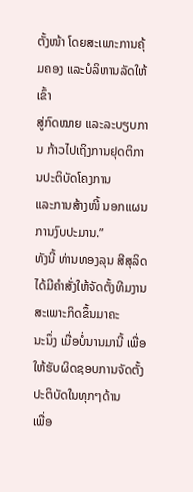ຕັ້ງໜ້າ ໂດຍສະເພາະການຄຸ້ມຄອງ ແລະບໍລິຫານລັດໃຫ້ເຂົ້າ
ສູ່ກົດໝາຍ ແລະລະບຽບການ ກ້າວໄປເຖິງການຢຸດຕິການປະຕິບັດໂຄງການ
ແລະການສ້າງໜີ້ ນອກແຜນການງົບປະມານ.”
ທັງນີ້ ທ່ານທອງລຸນ ສີສຸລິດ ໄດ້ມີຄຳສັ່ງໃຫ້ຈັດຕັ້ງທີມງານສະເພາະກິດຂຶ້ນມາຄະ
ນະນຶ່ງ ເມື່ອບໍ່ນານມານີ້ ເພື່ອໃຫ້ຮັບຜິດຊອບການຈັດຕັ້ງປະຕິບັດໃນທຸກໆດ້ານ
ເພື່ອ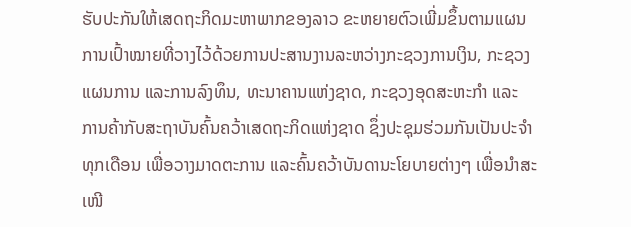ຮັບປະກັນໃຫ້ເສດຖະກິດມະຫາພາກຂອງລາວ ຂະຫຍາຍຕົວເພີ່ມຂຶ້ນຕາມແຜນ
ການເປົ້າໝາຍທີ່ວາງໄວ້ດ້ວຍການປະສານງານລະຫວ່າງກະຊວງການເງິນ, ກະຊວງ
ແຜນການ ແລະການລົງທຶນ, ທະນາຄານແຫ່ງຊາດ, ກະຊວງອຸດສະຫະກໍາ ແລະ
ການຄ້າກັບສະຖາບັນຄົ້ນຄວ້າເສດຖະກິດແຫ່ງຊາດ ຊຶ່ງປະຊຸມຮ່ວມກັນເປັນປະຈໍາ
ທຸກເດືອນ ເພື່ອວາງມາດຕະການ ແລະຄົ້ນຄວ້າບັນດານະໂຍບາຍຕ່າງໆ ເພື່ອນໍາສະ
ເໜີ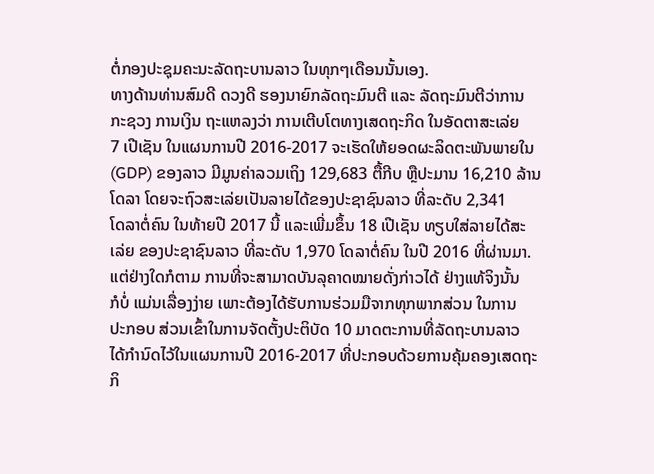ຕໍ່ກອງປະຊຸມຄະນະລັດຖະບານລາວ ໃນທຸກໆເດືອນນັ້ນເອງ.
ທາງດ້ານທ່ານສົມດີ ດວງດີ ຮອງນາຍົກລັດຖະມົນຕີ ແລະ ລັດຖະມົນຕີວ່າການ
ກະຊວງ ການເງິນ ຖະແຫລງວ່າ ການເຕີບໂຕທາງເສດຖະກິດ ໃນອັດຕາສະເລ່ຍ
7 ເປີເຊັນ ໃນແຜນການປີ 2016-2017 ຈະເຮັດໃຫ້ຍອດຜະລິດຕະພັນພາຍໃນ
(GDP) ຂອງລາວ ມີມູນຄ່າລວມເຖິງ 129,683 ຕື້ກີບ ຫຼືປະມານ 16,210 ລ້ານ
ໂດລາ ໂດຍຈະຖົວສະເລ່ຍເປັນລາຍໄດ້ຂອງປະຊາຊົນລາວ ທີ່ລະດັບ 2,341
ໂດລາຕໍ່ຄົນ ໃນທ້າຍປີ 2017 ນີ້ ແລະເພີ່ມຂຶ້ນ 18 ເປີເຊັນ ທຽບໃສ່ລາຍໄດ້ສະ
ເລ່ຍ ຂອງປະຊາຊົນລາວ ທີ່ລະດັບ 1,970 ໂດລາຕໍ່ຄົນ ໃນປີ 2016 ທີ່ຜ່ານມາ.
ແຕ່ຢ່າງໃດກໍຕາມ ການທີ່ຈະສາມາດບັນລຸຄາດໝາຍດັ່ງກ່າວໄດ້ ຢ່າງແທ້ຈິງນັ້ນ
ກໍບໍ່ ແມ່ນເລື່ອງງ່າຍ ເພາະຕ້ອງໄດ້ຮັບການຮ່ວມມືຈາກທຸກພາກສ່ວນ ໃນການ
ປະກອບ ສ່ວນເຂົ້າໃນການຈັດຕັ້ງປະຕິບັດ 10 ມາດຕະການທີ່ລັດຖະບານລາວ
ໄດ້ກຳນົດໄວ້ໃນແຜນການປີ 2016-2017 ທີ່ປະກອບດ້ວຍການຄຸ້ມຄອງເສດຖະ
ກິ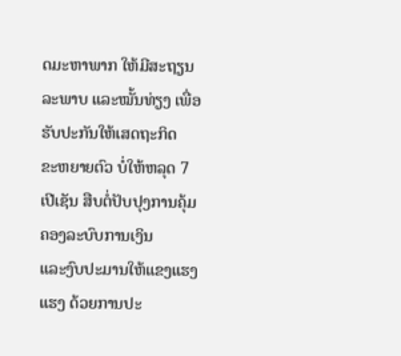ດມະຫາພາກ ໃຫ້ມີສະຖຽນລະພາບ ແລະໝັ້ນທ່ຽງ ເພື່ອຮັບປະກັນໃຫ້ເສດຖະກິດ
ຂະຫຍາຍຕົວ ບໍ່ໃຫ້ຫລຸດ 7 ເປີເຊັນ ສືບຕໍ່ປັບປຸງການຄຸ້ມຄອງລະບົບການເງິນ
ແລະງົບປະມານໃຫ້ແຂງແຮງແຮງ ດ້ວຍການປະ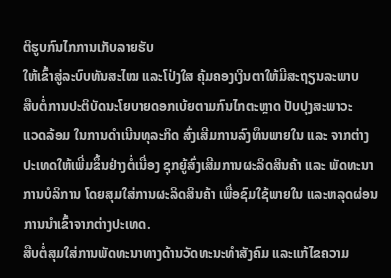ຕິຮູບກົນໄກການເກັບລາຍຮັບ
ໃຫ້ເຂົ້າສູ່ລະບົບທັນສະໄໝ ແລະໂປ່ງໃສ ຄຸ້ມຄອງເງິນຕາໃຫ້ມີສະຖຽນລະພາບ
ສືບຕໍ່ການປະຕິບັດນະໂຍບາຍດອກເບ້ຍຕາມກົນໄກຕະຫຼາດ ປັບປຸງສະພາວະ
ແວດລ້ອມ ໃນການດຳເນີນທຸລະກິດ ສົ່ງເສີມການລົງທຶນພາຍໃນ ແລະ ຈາກຕ່າງ
ປະເທດໃຫ້ເພີ່ມຂຶ້ນຢ່າງຕໍ່ເນື່ອງ ຊຸກຍູ້ສົ່ງເສີມການຜະລິດສິນຄ້າ ແລະ ພັດທະນາ
ການບໍລິການ ໂດຍສຸມໃສ່ການຜະລິດສິນຄ້າ ເພື່ອຊົມໃຊ້ພາຍໃນ ແລະຫລຸດຜ່ອນ
ການນຳເຂົ້າຈາກຕ່າງປະເທດ.
ສືບຕໍ່ສຸມໃສ່ການພັດທະນາທາງດ້ານວັດທະນະທຳສັງຄົມ ແລະແກ້ໄຂຄວາມ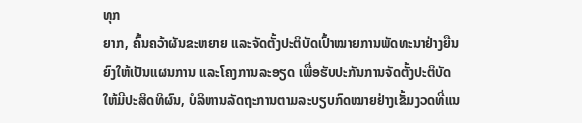ທຸກ
ຍາກ, ຄົ້ນຄວ້າຜັນຂະຫຍາຍ ແລະຈັດຕັ້ງປະຕິບັດເປົ້າໝາຍການພັດທະນາຢ່າງຍືນ
ຍົງໃຫ້ເປັນແຜນການ ແລະໂຄງການລະອຽດ ເພື່ອຮັບປະກັນການຈັດຕັ້ງປະຕິບັດ
ໃຫ້ມີປະສິດທິຜົນ, ບໍລິຫານລັດຖະການຕາມລະບຽບກົດໝາຍຢ່າງເຂັ້ມງວດທີ່ແນ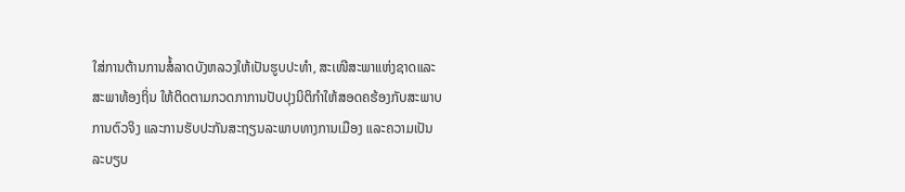ໃສ່ການຕ້ານການສໍ້ລາດບັງຫລວງໃຫ້ເປັນຮູບປະທຳ, ສະເໜີສະພາແຫ່ງຊາດແລະ
ສະພາທ້ອງຖິ່ນ ໃຫ້ຕິດຕາມກວດກາການປັບປຸງນິຕິກຳໃຫ້ສອດຄຮ້ອງກັບສະພາບ
ການຕົວຈິງ ແລະການຮັບປະກັນສະຖຽນລະພາບທາງການເມືອງ ແລະຄວາມເປັນ
ລະບຽບ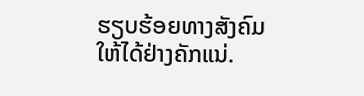ຮຽບຮ້ອຍທາງສັງຄົມ ໃຫ້ໄດ້ຢ່າງຄັກແນ່.